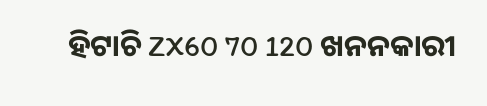ହିଟାଚି ZX60 70 120 ଖନନକାରୀ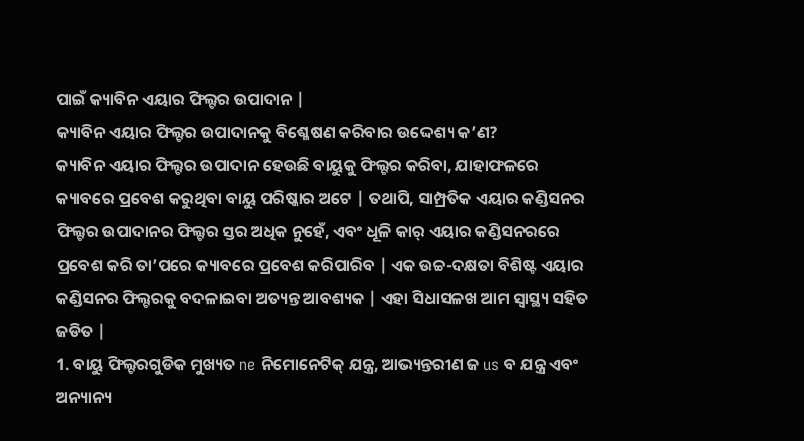ପାଇଁ କ୍ୟାବିନ ଏୟାର ଫିଲ୍ଟର ଉପାଦାନ |
କ୍ୟାବିନ ଏୟାର ଫିଲ୍ଟର ଉପାଦାନକୁ ବିଶ୍ଳେଷଣ କରିବାର ଉଦ୍ଦେଶ୍ୟ କ’ଣ?
କ୍ୟାବିନ ଏୟାର ଫିଲ୍ଟର ଉପାଦାନ ହେଉଛି ବାୟୁକୁ ଫିଲ୍ଟର କରିବା, ଯାହାଫଳରେ କ୍ୟାବରେ ପ୍ରବେଶ କରୁଥିବା ବାୟୁ ପରିଷ୍କାର ଅଟେ | ତଥାପି, ସାମ୍ପ୍ରତିକ ଏୟାର କଣ୍ଡିସନର ଫିଲ୍ଟର ଉପାଦାନର ଫିଲ୍ଟର ସ୍ତର ଅଧିକ ନୁହେଁ, ଏବଂ ଧୂଳି କାର୍ ଏୟାର କଣ୍ଡିସନରରେ ପ୍ରବେଶ କରି ତା’ପରେ କ୍ୟାବରେ ପ୍ରବେଶ କରିପାରିବ | ଏକ ଉଚ୍ଚ-ଦକ୍ଷତା ବିଶିଷ୍ଟ ଏୟାର କଣ୍ଡିସନର ଫିଲ୍ଟରକୁ ବଦଳାଇବା ଅତ୍ୟନ୍ତ ଆବଶ୍ୟକ | ଏହା ସିଧାସଳଖ ଆମ ସ୍ୱାସ୍ଥ୍ୟ ସହିତ ଜଡିତ |
1. ବାୟୁ ଫିଲ୍ଟରଗୁଡିକ ମୁଖ୍ୟତ ne ନିମୋନେଟିକ୍ ଯନ୍ତ୍ର, ଆଭ୍ୟନ୍ତରୀଣ ଜ us ବ ଯନ୍ତ୍ର ଏବଂ ଅନ୍ୟାନ୍ୟ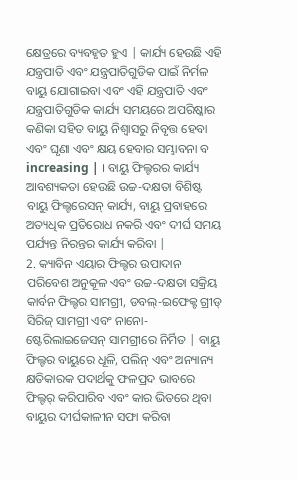କ୍ଷେତ୍ରରେ ବ୍ୟବହୃତ ହୁଏ | କାର୍ଯ୍ୟ ହେଉଛି ଏହି ଯନ୍ତ୍ରପାତି ଏବଂ ଯନ୍ତ୍ରପାତିଗୁଡିକ ପାଇଁ ନିର୍ମଳ ବାୟୁ ଯୋଗାଇବା ଏବଂ ଏହି ଯନ୍ତ୍ରପାତି ଏବଂ ଯନ୍ତ୍ରପାତିଗୁଡିକ କାର୍ଯ୍ୟ ସମୟରେ ଅପରିଷ୍କାର କଣିକା ସହିତ ବାୟୁ ନିଶ୍ୱାସରୁ ନିବୃତ୍ତ ହେବା ଏବଂ ଘୃଣା ଏବଂ କ୍ଷୟ ହେବାର ସମ୍ଭାବନା ବ increasing | । ବାୟୁ ଫିଲ୍ଟରର କାର୍ଯ୍ୟ ଆବଶ୍ୟକତା ହେଉଛି ଉଚ୍ଚ-ଦକ୍ଷତା ବିଶିଷ୍ଟ ବାୟୁ ଫିଲ୍ଟରେସନ୍ କାର୍ଯ୍ୟ, ବାୟୁ ପ୍ରବାହରେ ଅତ୍ୟଧିକ ପ୍ରତିରୋଧ ନକରି ଏବଂ ଦୀର୍ଘ ସମୟ ପର୍ଯ୍ୟନ୍ତ ନିରନ୍ତର କାର୍ଯ୍ୟ କରିବା |
2. କ୍ୟାବିନ ଏୟାର ଫିଲ୍ଟର ଉପାଦାନ ପରିବେଶ ଅନୁକୂଳ ଏବଂ ଉଚ୍ଚ-ଦକ୍ଷତା ସକ୍ରିୟ କାର୍ବନ ଫିଲ୍ଟର ସାମଗ୍ରୀ, ଡବଲ୍-ଇଫେକ୍ଟ ଗ୍ରୀଡ୍ ସିରିଜ୍ ସାମଗ୍ରୀ ଏବଂ ନାନୋ-ଷ୍ଟେରିଲାଇଜେସନ୍ ସାମଗ୍ରୀରେ ନିର୍ମିତ | ବାୟୁ ଫିଲ୍ଟର ବାୟୁରେ ଧୂଳି, ପଲିନ୍ ଏବଂ ଅନ୍ୟାନ୍ୟ କ୍ଷତିକାରକ ପଦାର୍ଥକୁ ଫଳପ୍ରଦ ଭାବରେ ଫିଲ୍ଟର୍ କରିପାରିବ ଏବଂ କାର ଭିତରେ ଥିବା ବାୟୁର ଦୀର୍ଘକାଳୀନ ସଫା କରିବା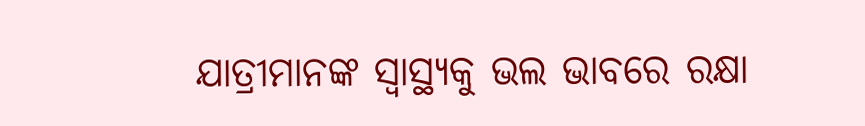ଯାତ୍ରୀମାନଙ୍କ ସ୍ୱାସ୍ଥ୍ୟକୁ ଭଲ ଭାବରେ ରକ୍ଷା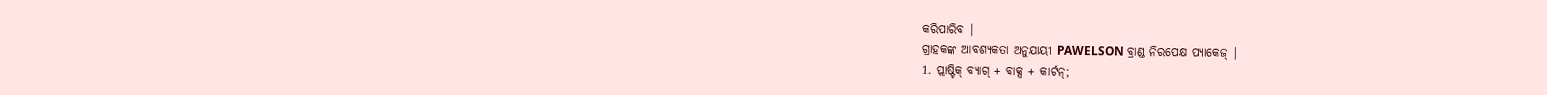କରିପାରିବ |
ଗ୍ରାହକଙ୍କ ଆବଶ୍ୟକତା ଅନୁଯାୟୀ PAWELSON ବ୍ରାଣ୍ଡ ନିରପେକ୍ଷ ପ୍ୟାକେଜ୍ |
1. ପ୍ଲାଷ୍ଟିକ୍ ବ୍ୟାଗ୍ + ବାକ୍ସ + କାର୍ଟନ୍;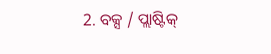2. ବକ୍ସ / ପ୍ଲାଷ୍ଟିକ୍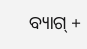ବ୍ୟାଗ୍ +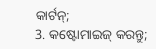କାର୍ଟନ୍;
3. କଷ୍ଟୋମାଇଜ୍ କରନ୍ତୁ;